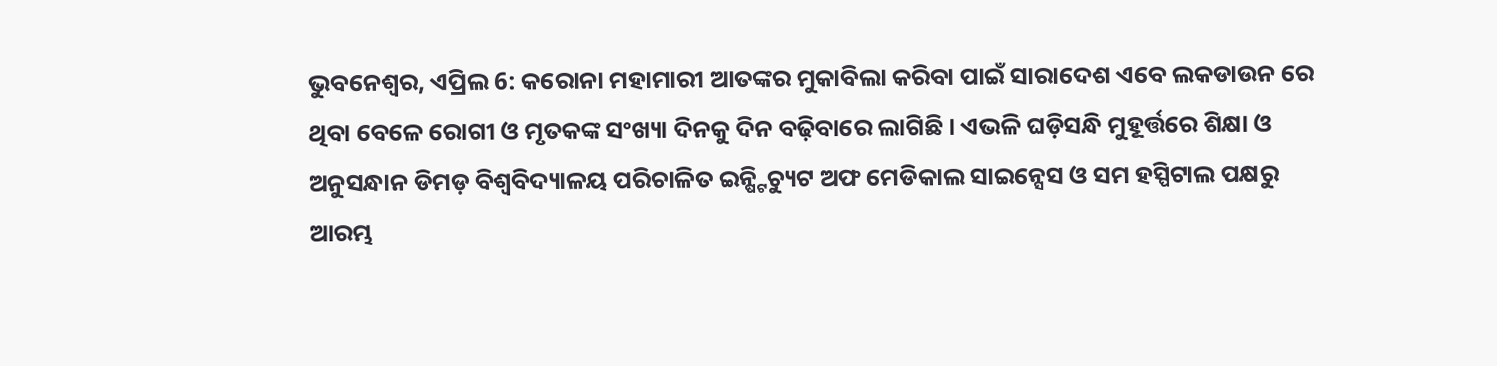ଭୁବନେଶ୍ୱର, ଏପ୍ରିଲ 6: କରୋନା ମହାମାରୀ ଆତଙ୍କର ମୁକାବିଲା କରିବା ପାଇଁ ସାରାଦେଶ ଏବେ ଲକଡାଉନ ରେ ଥିବା ବେଳେ ରୋଗୀ ଓ ମୃତକଙ୍କ ସଂଖ୍ୟା ଦିନକୁ ଦିନ ବଢ଼ିବାରେ ଲାଗିଛି । ଏଭଳି ଘଡ଼ିସନ୍ଧି ମୁହୂର୍ତ୍ତରେ ଶିକ୍ଷା ଓ ଅନୁସନ୍ଧାନ ଡିମଡ଼ ବିଶ୍ୱବିଦ୍ୟାଳୟ ପରିଚାଳିତ ଇନ୍ଷ୍ଟିଚ୍ୟୁଟ ଅଫ ମେଡିକାଲ ସାଇନ୍ସେସ ଓ ସମ ହସ୍ପିଟାଲ ପକ୍ଷରୁ ଆରମ୍ଭ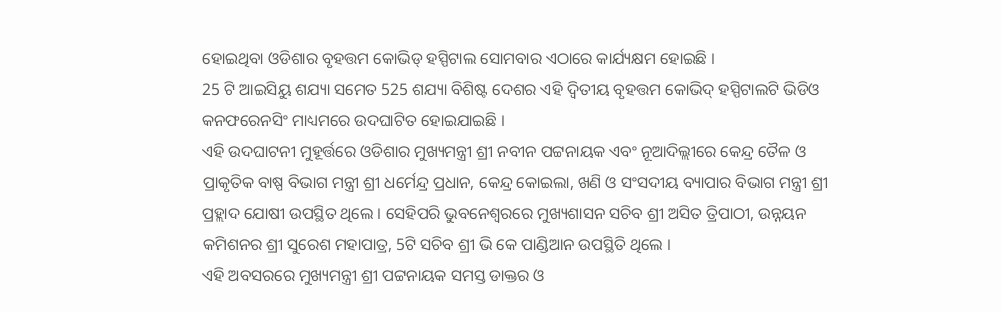ହୋଇଥିବା ଓଡିଶାର ବୃହତ୍ତମ କୋଭିଡ୍ ହସ୍ପିଟାଲ ସୋମବାର ଏଠାରେ କାର୍ଯ୍ୟକ୍ଷମ ହୋଇଛି ।
25 ଟି ଆଇସିୟୁ ଶଯ୍ୟା ସମେତ 525 ଶଯ୍ୟା ବିଶିଷ୍ଟ ଦେଶର ଏହି ଦ୍ଵିତୀୟ ବୃହତ୍ତମ କୋଭିଦ୍ ହସ୍ପିଟାଲଟି ଭିଡିଓ କନଫରେନସିଂ ମାଧ୍ୟମରେ ଉଦଘାଟିତ ହୋଇଯାଇଛି ।
ଏହି ଉଦଘାଟନୀ ମୁହୂର୍ତ୍ତରେ ଓଡିଶାର ମୁଖ୍ୟମନ୍ତ୍ରୀ ଶ୍ରୀ ନବୀନ ପଟ୍ଟନାୟକ ଏବଂ ନୂଆଦିଲ୍ଲୀରେ କେନ୍ଦ୍ର ତୈଳ ଓ ପ୍ରାକୃତିକ ବାଷ୍ପ ବିଭାଗ ମନ୍ତ୍ରୀ ଶ୍ରୀ ଧର୍ମେନ୍ଦ୍ର ପ୍ରଧାନ, କେନ୍ଦ୍ର କୋଇଲା, ଖଣି ଓ ସଂସଦୀୟ ବ୍ୟାପାର ବିଭାଗ ମନ୍ତ୍ରୀ ଶ୍ରୀ ପ୍ରହ୍ଲାଦ ଯୋଷୀ ଉପସ୍ଥିତ ଥିଲେ । ସେହିପରି ଭୁବନେଶ୍ୱରରେ ମୁଖ୍ୟଶାସନ ସଚିବ ଶ୍ରୀ ଅସିତ ତ୍ରିପାଠୀ, ଉନ୍ନୟନ କମିଶନର ଶ୍ରୀ ସୁରେଶ ମହାପାତ୍ର, 5ଟି ସଚିବ ଶ୍ରୀ ଭି କେ ପାଣ୍ଡିଆନ ଉପସ୍ଥିତି ଥିଲେ ।
ଏହି ଅବସରରେ ମୁଖ୍ୟମନ୍ତ୍ରୀ ଶ୍ରୀ ପଟ୍ଟନାୟକ ସମସ୍ତ ଡାକ୍ତର ଓ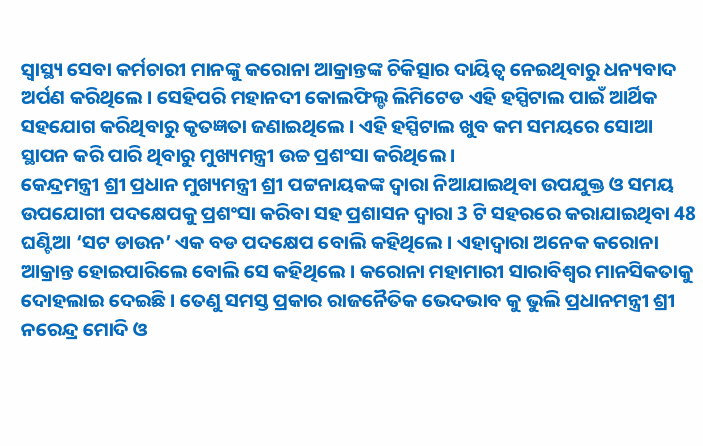ସ୍ଵାସ୍ଥ୍ୟ ସେବା କର୍ମଚାରୀ ମାନଙ୍କୁ କରୋନା ଆକ୍ରାନ୍ତଙ୍କ ଚିକିତ୍ସାର ଦାୟିତ୍ୱ ନେଇଥିବାରୁ ଧନ୍ୟବାଦ ଅର୍ପଣ କରିଥିଲେ । ସେହିପରି ମହାନଦୀ କୋଲଫିଲ୍ଡ ଲିମିଟେଡ ଏହି ହସ୍ପିଟାଲ ପାଇଁ ଆର୍ଥିକ ସହଯୋଗ କରିଥିବାରୁ କୃତଜ୍ଞତା ଜଣାଇଥିଲେ । ଏହି ହସ୍ପିଟାଲ ଖୁବ କମ ସମୟରେ ସୋଆ ସ୍ଥାପନ କରି ପାରି ଥିବାରୁ ମୁଖ୍ୟମନ୍ତ୍ରୀ ଉଚ୍ଚ ପ୍ରଶଂସା କରିଥିଲେ ।
କେନ୍ଦ୍ରମନ୍ତ୍ରୀ ଶ୍ରୀ ପ୍ରଧାନ ମୁଖ୍ୟମନ୍ତ୍ରୀ ଶ୍ରୀ ପଟ୍ଟନାୟକଙ୍କ ଦ୍ୱାରା ନିଆଯାଇଥିବା ଉପଯୁକ୍ତ ଓ ସମୟ ଉପଯୋଗୀ ପଦକ୍ଷେପକୁ ପ୍ରଶଂସା କରିବା ସହ ପ୍ରଶାସନ ଦ୍ୱାରା 3 ଟି ସହରରେ କରାଯାଇଥିବା 48 ଘଣ୍ଟିଆ ‘ସଟ ଡାଉନ’ ଏକ ବଡ ପଦକ୍ଷେପ ବୋଲି କହିଥିଲେ । ଏହାଦ୍ୱାରା ଅନେକ କରୋନା ଆକ୍ରାନ୍ତ ହୋଇପାରିଲେ ବୋଲି ସେ କହିଥିଲେ । କରୋନା ମହାମାରୀ ସାରାବିଶ୍ୱର ମାନସିକତାକୁ ଦୋହଲାଇ ଦେଇଛି । ତେଣୁ ସମସ୍ତ ପ୍ରକାର ରାଜନୈତିକ ଭେଦଭାବ କୁ ଭୁଲି ପ୍ରଧାନମନ୍ତ୍ରୀ ଶ୍ରୀ ନରେନ୍ଦ୍ର ମୋଦି ଓ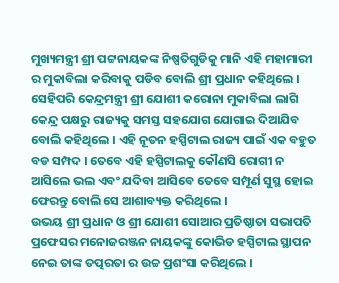ମୁଖ୍ୟମନ୍ତ୍ରୀ ଶ୍ରୀ ପଟ୍ଟନାୟକଙ୍କ ନିଷ୍ପତିଗୁଡିକୁ ମାନି ଏହି ମହାମାରୀ ର ମୁକାବିଲା କରିବାକୁ ପଡିବ ବୋଲି ଶ୍ରୀ ପ୍ରଧାନ କହିଥିଲେ ।
ସେହିପରି କେନ୍ଦ୍ରମନ୍ତ୍ରୀ ଶ୍ରୀ ଯୋଶୀ କରୋନା ମୁକାବିଲା ଲାଗି କେନ୍ଦ୍ର ପକ୍ଷରୁ ରାଜ୍ୟକୁ ସମସ୍ତ ସହଯୋଗ ଯୋଗାଇ ଦିଆଯିବ ବୋଲି କହିଥିଲେ । ଏହି ନୂତନ ହସ୍ପିଟାଲ ରାଜ୍ୟ ପାଇଁ ଏକ ବହୁତ ବଡ ସମ୍ପଦ । ତେବେ ଏହି ହସ୍ପିଟାଲକୁ କୌଣସି ରୋଗୀ ନ ଆସିଲେ ଭଲ ଏବଂ ଯଦିବା ଆସିବେ ତେବେ ସମ୍ପୂର୍ଣ ସୁସ୍ଥ ହୋଇ ଫେରନ୍ତୁ ବୋଲି ସେ ଆଶାବ୍ୟକ୍ତ କରିଥିଲେ ।
ଉଭୟ ଶ୍ରୀ ପ୍ରଧାନ ଓ ଶ୍ରୀ ଯୋଶୀ ସୋଆର ପ୍ରତିଷ୍ଠାତା ସଭାପତି ପ୍ରଫେସର ମନୋଜରଞ୍ଜନ ନାୟକଙ୍କୁ କୋଭିଡ ହସ୍ପିଟାଲ ସ୍ଥାପନ ନେଇ ତାଙ୍କ ତତ୍ପରତା ର ଉଚ୍ଚ ପ୍ରଶଂସା କରିଥିଲେ ।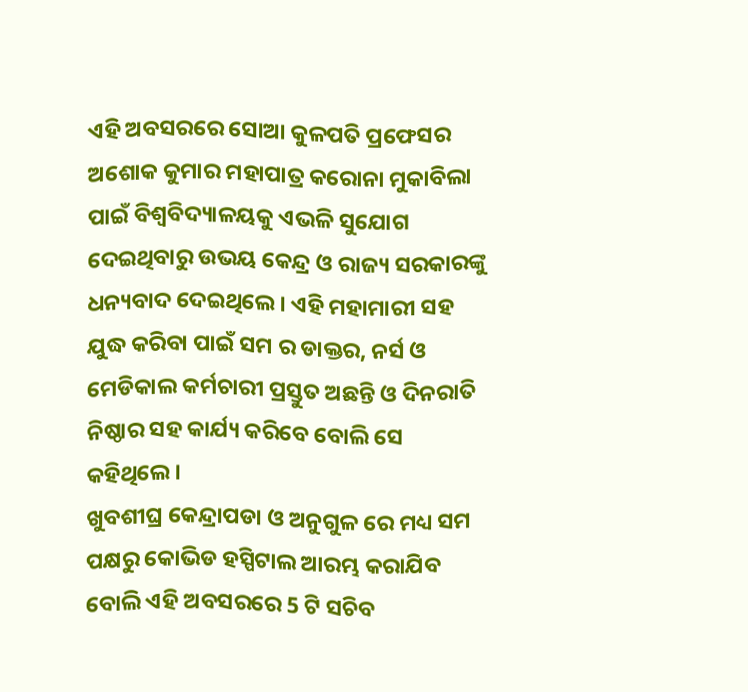ଏହି ଅବସରରେ ସୋଆ କୁଳପତି ପ୍ରଫେସର ଅଶୋକ କୁମାର ମହାପାତ୍ର କରୋନା ମୁକାବିଲା ପାଇଁ ବିଶ୍ୱବିଦ୍ୟାଳୟକୁ ଏଭଳି ସୁଯୋଗ ଦେଇଥିବାରୁ ଉଭୟ କେନ୍ଦ୍ର ଓ ରାଜ୍ୟ ସରକାରଙ୍କୁ ଧନ୍ୟବାଦ ଦେଇଥିଲେ । ଏହି ମହାମାରୀ ସହ ଯୁଦ୍ଧ କରିବା ପାଇଁ ସମ ର ଡାକ୍ତର, ନର୍ସ ଓ ମେଡିକାଲ କର୍ମଚାରୀ ପ୍ରସ୍ତୁତ ଅଛନ୍ତି ଓ ଦିନରାତି ନିଷ୍ଠାର ସହ କାର୍ଯ୍ୟ କରିବେ ବୋଲି ସେ କହିଥିଲେ ।
ଖୁବଶୀଘ୍ର କେନ୍ଦ୍ରାପଡା ଓ ଅନୁଗୁଳ ରେ ମଧ୍ୟ ସମ ପକ୍ଷରୁ କୋଭିଡ ହସ୍ପିଟାଲ ଆରମ୍ଭ କରାଯିବ ବୋଲି ଏହି ଅବସରରେ 5 ଟି ସଚିବ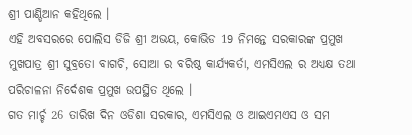ଶ୍ରୀ ପାଣ୍ଡିଆନ କହିଥିଲେ ।
ଏହି ଅବସରରେ ପୋଲିସ ଡିଜି ଶ୍ରୀ ଅଭୟ, କୋଭିଡ 19 ନିମନ୍ତେ ସରକାରଙ୍କ ପ୍ରମୁଖ ମୁଖପାତ୍ର ଶ୍ରୀ ସୁବ୍ରତୋ ବାଗଚି, ସୋଆ ର ବରିଷ୍ଠ କାର୍ଯ୍ୟକର୍ତା, ଏମସିଏଲ ର ଅଧ୍ୟକ୍ଷ ତଥା ପରିଚାଳନା ନିର୍ଦେଶକ ପ୍ରମୁଖ ଉପସ୍ଥିତ ଥିଲେ ।
ଗତ ମାର୍ଚ୍ଚ 26 ତାରିଖ ଦିନ ଓଡିଶା ସରକାର, ଏମସିଏଲ ଓ ଆଇଏମଏସ ଓ ସମ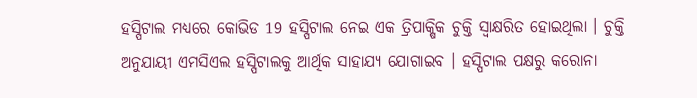ହସ୍ପିଟାଲ ମଧ୍ୟରେ କୋଭିଡ 19 ହସ୍ପିଟାଲ ନେଇ ଏକ ତ୍ରିପାକ୍ଷିକ ଚୁକ୍ତି ସ୍ଵାକ୍ଷରିତ ହୋଇଥିଲା । ଚୁକ୍ତି ଅନୁଯାୟୀ ଏମସିଏଲ ହସ୍ପିଟାଲକୁ ଆର୍ଥିକ ସାହାଯ୍ୟ ଯୋଗାଇବ । ହସ୍ପିଟାଲ ପକ୍ଷରୁ କରୋନା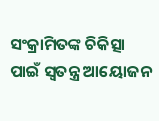ସଂକ୍ରାମିତଙ୍କ ଚିକିତ୍ସା ପାଇଁ ସ୍ୱତନ୍ତ୍ର ଆୟୋଜନ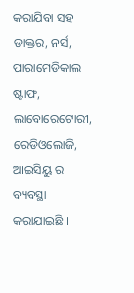କରାଯିବା ସହ ଡାକ୍ତର, ନର୍ସ, ପାରାମେଡିକାଲ ଷ୍ଟାଫ, ଲାବୋରେଟୋରୀ, ରେଡିଓଲୋଜି, ଆଇସିୟୁ ର ବ୍ୟବସ୍ଥା କରାଯାଇଛି ।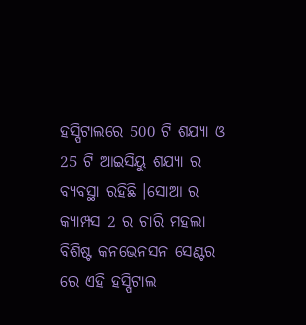ହସ୍ପିଟାଲରେ 500 ଟି ଶଯ୍ୟା ଓ 25 ଟି ଆଇସିୟୁ ଶଯ୍ୟା ର ବ୍ୟବସ୍ଥା ରହିଛି ।ସୋଆ ର କ୍ୟାମ୍ପସ 2 ର ଚାରି ମହଲା ବିଶିଷ୍ଟ କନଭେନସନ ସେଣ୍ଟର ରେ ଏହି ହସ୍ପିଟାଲ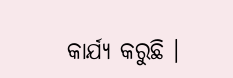କାର୍ଯ୍ୟ କରୁଛି ।